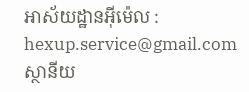អាស័យដ្ឋានអ៊ីម៉េល :
hexup.service@gmail.com
ស្ថានីយ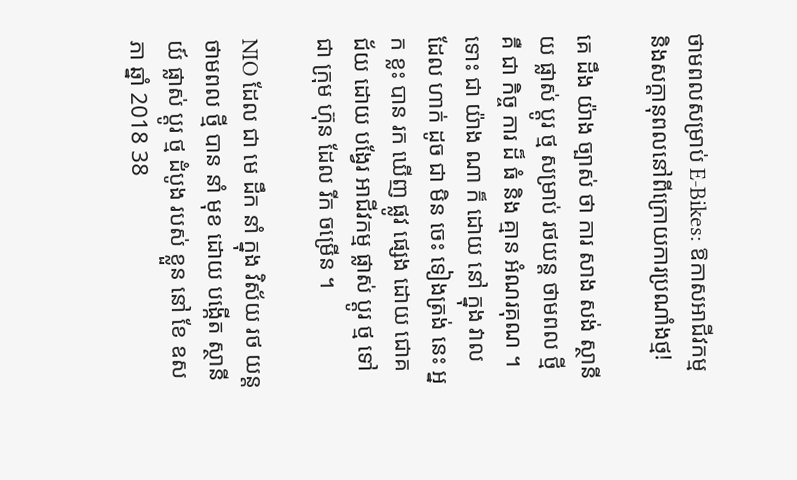ថាមពលសម្រាប់ E-Bikes: ឱកាសអាជីវកម្មនិងសក្តានុពលនៅពីក្រោយការប្រណាំងថ្ម!

គេ ដឹង យ៉ាង ច្បាស់ ថា ការ សាង សង់ ស្ថានីយ ផ្លាស់ ប្តូរ ថ្ម សម្រាប់ រថយន្ត ថាមពល ថ្មី គឺ ជា កិច្ច ការ ដ៏ ធំ និង គ្មាន អំណរគុណ ។ ទោះ ជា យ៉ាង ណា ក៏ ដោយ នៅ ក្នុង វាល ដែល ហាក់ ដូច ជា មិន ចេះ ទៀងត្រង់ នេះ អ្នក ខ្លះ បាន រក ឃើញ ផ្លូវ ផ្សេង ដោយ ជោគ ជ័យ ដោយ បង្វែរ អាជីវកម្ម ផ្លាស់ ប្តូរ ថ្ម ទៅ ជា ក្រុម ហ៊ុន ដែល រីក ចម្រើន ។

NIO ដែល ជា មេ ដឹក នាំ ក្នុង វិស័យ រថ យន្ត ថាមពល ថ្មី បាន នាំ មុខ ដោយ បង្កើត ស្ថានីយ៍ ផ្លាស់ ប្តូរ ថ្ម ដំបូង របស់ ខ្លួន នៅ ខែ ឧសភា ឆ្នាំ 2018 38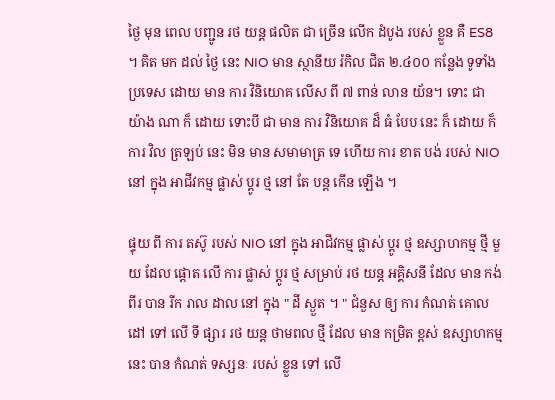ថ្ងៃ មុន ពេល បញ្ជូន រថ យន្ត ផលិត ជា ច្រើន លើក ដំបូង របស់ ខ្លួន គឺ ES8 ។ គិត មក ដល់ ថ្ងៃ នេះ NIO មាន ស្ថានីយ រំកិល ជិត ២.៤០០ កន្លែង ទូទាំង ប្រទេស ដោយ មាន ការ វិនិយោគ លើស ពី ៧ ពាន់ លាន យ័ន។ ទោះ ជា យ៉ាង ណា ក៏ ដោយ ទោះបី ជា មាន ការ វិនិយោគ ដ៏ ធំ បែប នេះ ក៏ ដោយ ក៏ ការ វិល ត្រឡប់ នេះ មិន មាន សមាមាត្រ ទេ ហើយ ការ ខាត បង់ របស់ NIO នៅ ក្នុង អាជីវកម្ម ផ្លាស់ ប្តូរ ថ្ម នៅ តែ បន្ត កើន ឡើង ។

ផ្ទុយ ពី ការ តស៊ូ របស់ NIO នៅ ក្នុង អាជីវកម្ម ផ្លាស់ ប្តូរ ថ្ម ឧស្សាហកម្ម ថ្មី មួយ ដែល ផ្តោត លើ ការ ផ្លាស់ ប្តូរ ថ្ម សម្រាប់ រថ យន្ត អគ្គិសនី ដែល មាន កង់ ពីរ បាន រីក រាល ដាល នៅ ក្នុង " ដី ស្ងួត ។ " ជំនួស ឲ្យ ការ កំណត់ គោល ដៅ ទៅ លើ ទី ផ្សារ រថ យន្ត ថាមពល ថ្មី ដែល មាន កម្រិត ខ្ពស់ ឧស្សាហកម្ម នេះ បាន កំណត់ ទស្សនៈ របស់ ខ្លួន ទៅ លើ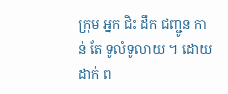ក្រុម អ្នក ជិះ ដឹក ជញ្ជូន កាន់ តែ ទូលំទូលាយ ។ ដោយ ដាក់ ព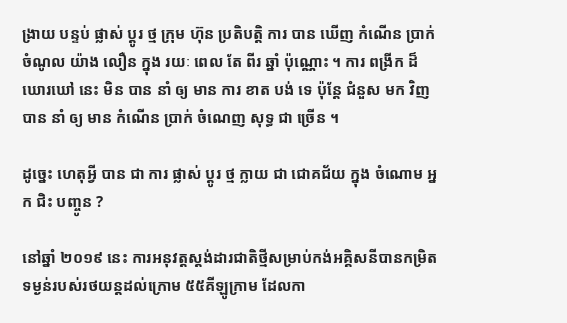ង្រាយ បន្ទប់ ផ្លាស់ ប្តូរ ថ្ម ក្រុម ហ៊ុន ប្រតិបត្តិ ការ បាន ឃើញ កំណើន ប្រាក់ ចំណូល យ៉ាង លឿន ក្នុង រយៈ ពេល តែ ពីរ ឆ្នាំ ប៉ុណ្ណោះ ។ ការ ពង្រីក ដ៏ ឃោរឃៅ នេះ មិន បាន នាំ ឲ្យ មាន ការ ខាត បង់ ទេ ប៉ុន្តែ ជំនួស មក វិញ បាន នាំ ឲ្យ មាន កំណើន ប្រាក់ ចំណេញ សុទ្ធ ជា ច្រើន ។

ដូច្នេះ ហេតុអ្វី បាន ជា ការ ផ្លាស់ ប្តូរ ថ្ម ក្លាយ ជា ជោគជ័យ ក្នុង ចំណោម អ្នក ជិះ បញ្ចូន ?

នៅឆ្នាំ ២០១៩ នេះ ការអនុវត្តស្តង់ដារជាតិថ្មីសម្រាប់កង់អគ្គិសនីបានកម្រិតទម្ងន់របស់រថយន្តដល់ក្រោម ៥៥គីឡូក្រាម ដែលកា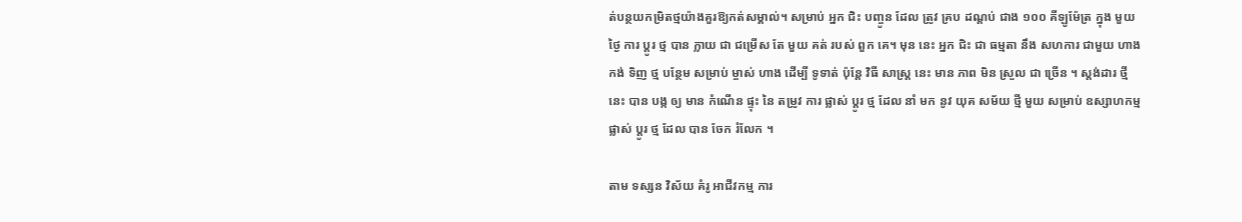ត់បន្ថយកម្រិតថ្មយ៉ាងគួរឱ្យកត់សម្គាល់។ សម្រាប់ អ្នក ជិះ បញ្ចូន ដែល ត្រូវ គ្រប ដណ្ដប់ ជាង ១០០ គីឡូម៉ែត្រ ក្នុង មួយ ថ្ងៃ ការ ប្តូរ ថ្ម បាន ក្លាយ ជា ជម្រើស តែ មួយ គត់ របស់ ពួក គេ។ មុន នេះ អ្នក ជិះ ជា ធម្មតា នឹង សហការ ជាមួយ ហាង កង់ ទិញ ថ្ម បន្ថែម សម្រាប់ ម្ចាស់ ហាង ដើម្បី ទូទាត់ ប៉ុន្តែ វិធី សាស្ត្រ នេះ មាន ភាព មិន ស្រួល ជា ច្រើន ។ ស្តង់ដារ ថ្មី នេះ បាន បង្ក ឲ្យ មាន កំណើន ផ្ទុះ នៃ តម្រូវ ការ ផ្លាស់ ប្តូរ ថ្ម ដែល នាំ មក នូវ យុគ សម័យ ថ្មី មួយ សម្រាប់ ឧស្សាហកម្ម ផ្លាស់ ប្តូរ ថ្ម ដែល បាន ចែក រំលែក ។

តាម ទស្សន វិស័យ គំរូ អាជីវកម្ម ការ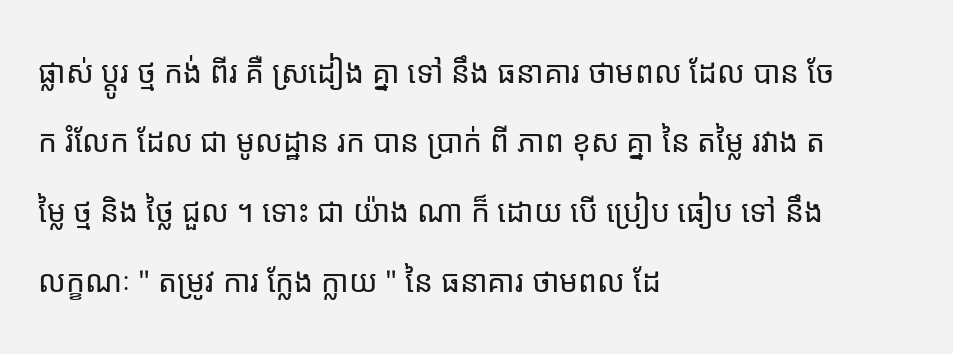ផ្លាស់ ប្តូរ ថ្ម កង់ ពីរ គឺ ស្រដៀង គ្នា ទៅ នឹង ធនាគារ ថាមពល ដែល បាន ចែក រំលែក ដែល ជា មូលដ្ឋាន រក បាន ប្រាក់ ពី ភាព ខុស គ្នា នៃ តម្លៃ រវាង តម្លៃ ថ្ម និង ថ្លៃ ជួល ។ ទោះ ជា យ៉ាង ណា ក៏ ដោយ បើ ប្រៀប ធៀប ទៅ នឹង លក្ខណៈ " តម្រូវ ការ ក្លែង ក្លាយ " នៃ ធនាគារ ថាមពល ដែ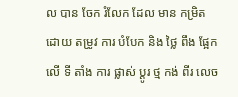ល បាន ចែក រំលែក ដែល មាន កម្រិត ដោយ តម្រូវ ការ បំបែក និង ថ្លៃ ពឹង ផ្អែក លើ ទី តាំង ការ ផ្លាស់ ប្តូរ ថ្ម កង់ ពីរ លេច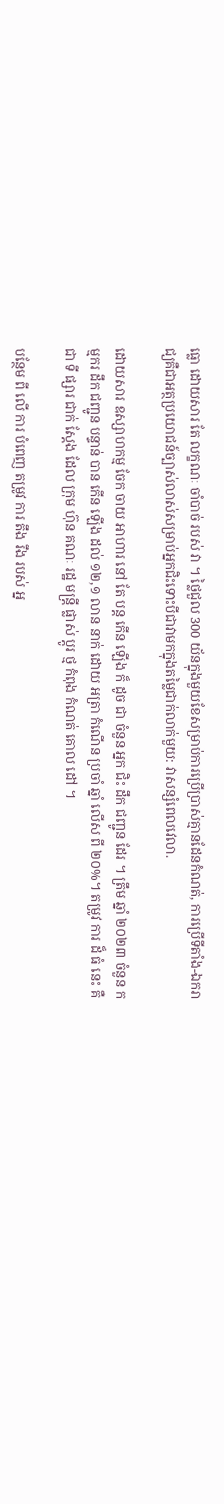ធ្លោ ដោយសារ តែ លក្ខណៈ ចាំបាច់ របស់ វា ។ ថ្លៃជួល 300 យ័នក្នុងមួយខែសម្រាប់ការប្រើប្រាស់គ្មានដែនកំណត់, ការប្រើទីតាំង-ឯករាជ្យគឺជាអត្ថប្រយោជន៍ច្បាស់លាស់សម្រាប់អ្នកជិះទោះបីជាវាមកក្នុងតម្លៃជាក់លាក់មួយ: វាសន្សំពេលវេលា.

ដោយសារ ឧស្សាហកម្ម ចែក ចាយ អាហារ នៅ តែ បន្ត កើន ឡើង ក៏ ដូច ជា ចំនួន អ្នក ជិះ ដឹក ជញ្ជូន ដែរ ។ ត្រឹម ឆ្នាំ ២០២៣ ចំនួន កម្មករ ដឹក ជញ្ជូន បន្ទាន់ បាន កើន ឡើង ដល់ ១២,១ លាន នាក់ ដោយ អត្រា កំណើន ប្រចាំ ឆ្នាំ លើស ពី ២០%។ តម្រូវ ការ ដ៏ ធំ នេះ គឺ ជា ទី ផ្សារ ជាក់ ស្តែង ដែល ក្រុម ហ៊ុន គណៈ រដ្ឋ មន្ត្រី ផ្លាស់ ប្តូរ ថ្ម កំពុង កំណត់ គោល ដៅ ។

បន្ថែម ពី លើ ការ បំពេញ តម្រូវ ការ តឹង រឹង របស់ អ្ន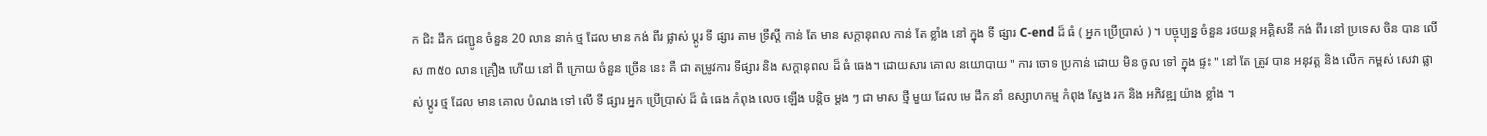ក ជិះ ដឹក ជញ្ជូន ចំនួន 20 លាន នាក់ ថ្ម ដែល មាន កង់ ពីរ ផ្លាស់ ប្តូរ ទី ផ្សារ តាម ទ្រឹស្តី កាន់ តែ មាន សក្តានុពល កាន់ តែ ខ្លាំង នៅ ក្នុង ទី ផ្សារ C-end ដ៏ ធំ ( អ្នក ប្រើប្រាស់ ) ។ បច្ចុប្បន្ន ចំនួន រថយន្ត អគ្គិសនី កង់ ពីរ នៅ ប្រទេស ចិន បាន លើស ៣៥០ លាន គ្រឿង ហើយ នៅ ពី ក្រោយ ចំនួន ច្រើន នេះ គឺ ជា តម្រូវការ ទីផ្សារ និង សក្ដានុពល ដ៏ ធំ ធេង។ ដោយសារ គោល នយោបាយ " ការ ចោទ ប្រកាន់ ដោយ មិន ចូល ទៅ ក្នុង ផ្ទះ " នៅ តែ ត្រូវ បាន អនុវត្ត និង លើក កម្ពស់ សេវា ផ្លាស់ ប្តូរ ថ្ម ដែល មាន គោល បំណង ទៅ លើ ទី ផ្សារ អ្នក ប្រើប្រាស់ ដ៏ ធំ ធេង កំពុង លេច ឡើង បន្តិច ម្តង ៗ ជា មាស ថ្មី មួយ ដែល មេ ដឹក នាំ ឧស្សាហកម្ម កំពុង ស្វែង រក និង អភិវឌ្ឍ យ៉ាង ខ្លាំង ។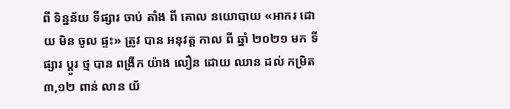ពី ទិន្នន័យ ទីផ្សារ ចាប់ តាំង ពី គោល នយោបាយ «អាករ ដោយ មិន ចូល ផ្ទះ» ត្រូវ បាន អនុវត្ត កាល ពី ឆ្នាំ ២០២១ មក ទីផ្សារ ប្តូរ ថ្ម បាន ពង្រីក យ៉ាង លឿន ដោយ ឈាន ដល់ កម្រិត ៣,១២ ពាន់ លាន យ័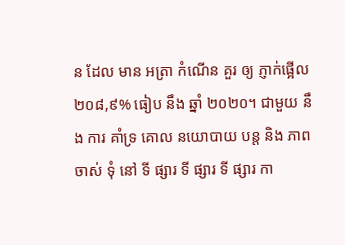ន ដែល មាន អត្រា កំណើន គួរ ឲ្យ ភ្ញាក់ផ្អើល ២០៨,៩% ធៀប នឹង ឆ្នាំ ២០២០។ ជាមួយ នឹង ការ គាំទ្រ គោល នយោបាយ បន្ត និង ភាព ចាស់ ទុំ នៅ ទី ផ្សារ ទី ផ្សារ ទី ផ្សារ កា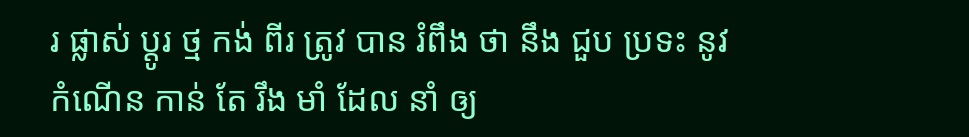រ ផ្លាស់ ប្តូរ ថ្ម កង់ ពីរ ត្រូវ បាន រំពឹង ថា នឹង ជួប ប្រទះ នូវ កំណើន កាន់ តែ រឹង មាំ ដែល នាំ ឲ្យ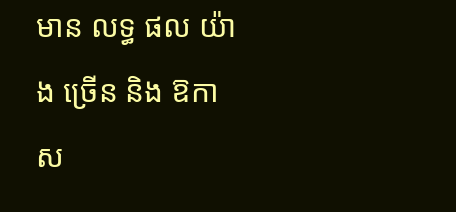មាន លទ្ធ ផល យ៉ាង ច្រើន និង ឱកាស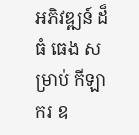អភិវឌ្ឍន៍ ដ៏ ធំ ធេង សម្រាប់ កីឡា ករ ឧ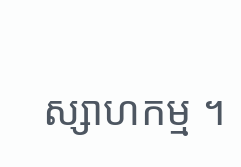ស្សាហកម្ម ។